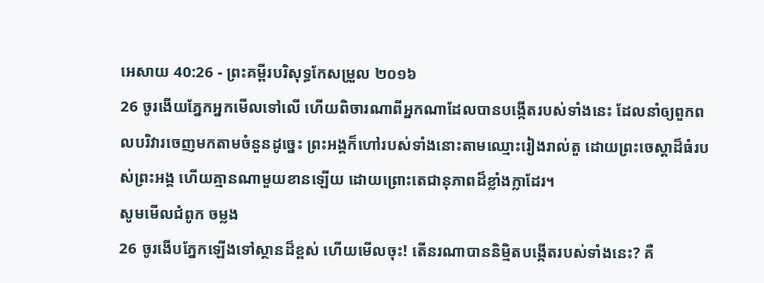អេសាយ 40:26 - ព្រះគម្ពីរបរិសុទ្ធកែសម្រួល ២០១៦
26 ចូរងើយភ្នែកអ្នកមើលទៅលើ ហើយពិចារណាពីអ្នកណាដែលបានបង្កើតរបស់ទាំងនេះ ដែលនាំឲ្យពួកពលបរិវារចេញមកតាមចំនួនដូច្នេះ ព្រះអង្គក៏ហៅរបស់ទាំងនោះតាមឈ្មោះរៀងរាល់តួ ដោយព្រះចេស្តាដ៏ធំរបស់ព្រះអង្គ ហើយគ្មានណាមួយខានឡើយ ដោយព្រោះតេជានុភាពដ៏ខ្លាំងក្លាដែរ។
សូមមើលជំពូក ចម្លង
26 ចូរងើបភ្នែកឡើងទៅស្ថានដ៏ខ្ពស់ ហើយមើលចុះ! តើនរណាបាននិម្មិតបង្កើតរបស់ទាំងនេះ? គឺ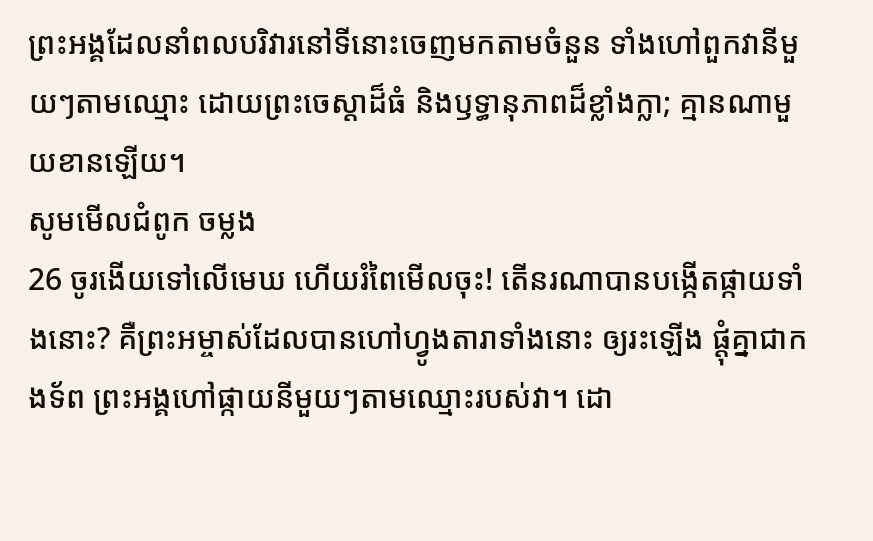ព្រះអង្គដែលនាំពលបរិវារនៅទីនោះចេញមកតាមចំនួន ទាំងហៅពួកវានីមួយៗតាមឈ្មោះ ដោយព្រះចេស្ដាដ៏ធំ និងឫទ្ធានុភាពដ៏ខ្លាំងក្លា; គ្មានណាមួយខានឡើយ។
សូមមើលជំពូក ចម្លង
26 ចូរងើយទៅលើមេឃ ហើយរំពៃមើលចុះ! តើនរណាបានបង្កើតផ្កាយទាំងនោះ? គឺព្រះអម្ចាស់ដែលបានហៅហ្វូងតារាទាំងនោះ ឲ្យរះឡើង ផ្ដុំគ្នាជាកងទ័ព ព្រះអង្គហៅផ្កាយនីមួយៗតាមឈ្មោះរបស់វា។ ដោ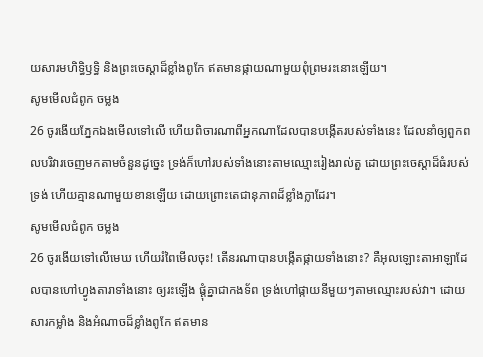យសារមហិទ្ធិឫទ្ធិ និងព្រះចេស្ដាដ៏ខ្លាំងពូកែ ឥតមានផ្កាយណាមួយពុំព្រមរះនោះឡើយ។
សូមមើលជំពូក ចម្លង
26 ចូរងើយភ្នែកឯងមើលទៅលើ ហើយពិចារណាពីអ្នកណាដែលបានបង្កើតរបស់ទាំងនេះ ដែលនាំឲ្យពួកពលបរិវារចេញមកតាមចំនួនដូច្នេះ ទ្រង់ក៏ហៅរបស់ទាំងនោះតាមឈ្មោះរៀងរាល់តួ ដោយព្រះចេស្តាដ៏ធំរបស់ទ្រង់ ហើយគ្មានណាមួយខានឡើយ ដោយព្រោះតេជានុភាពដ៏ខ្លាំងក្លាដែរ។
សូមមើលជំពូក ចម្លង
26 ចូរងើយទៅលើមេឃ ហើយរំពៃមើលចុះ! តើនរណាបានបង្កើតផ្កាយទាំងនោះ? គឺអុលឡោះតាអាឡាដែលបានហៅហ្វូងតារាទាំងនោះ ឲ្យរះឡើង ផ្ដុំគ្នាជាកងទ័ព ទ្រង់ហៅផ្កាយនីមួយៗតាមឈ្មោះរបស់វា។ ដោយសារកម្លាំង និងអំណាចដ៏ខ្លាំងពូកែ ឥតមាន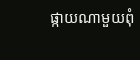ផ្កាយណាមួយពុំ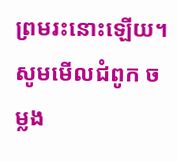ព្រមរះនោះឡើយ។
សូមមើលជំពូក ចម្លង